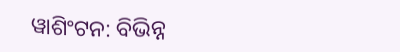ୱାଶିଂଟନ: ବିଭିନ୍ନ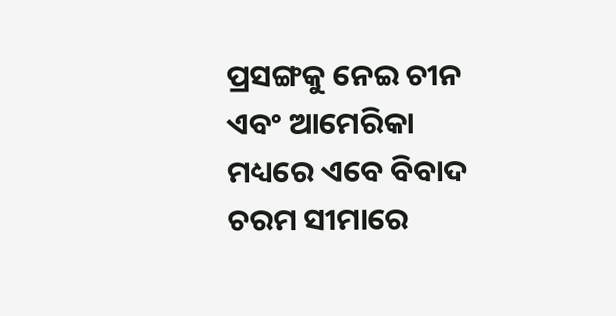ପ୍ରସଙ୍ଗକୁ ନେଇ ଚୀନ ଏବଂ ଆମେରିକା ମଧ୍ୟରେ ଏବେ ବିବାଦ ଚରମ ସୀମାରେ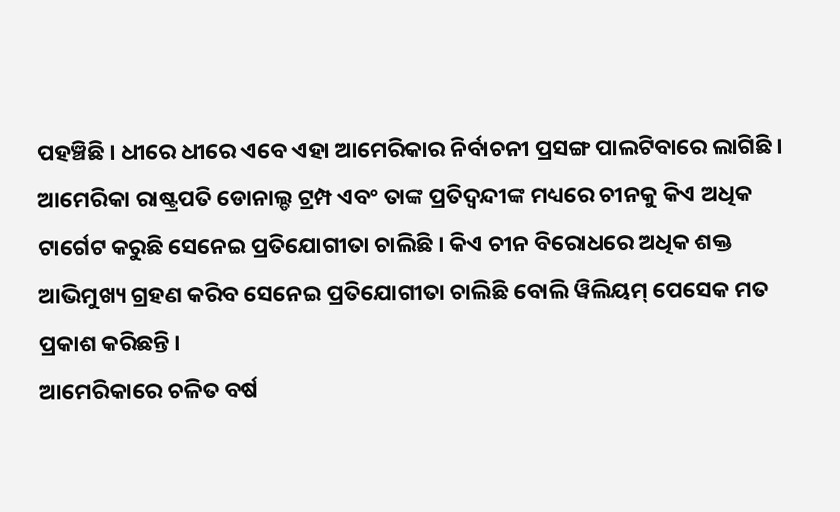ପହଞ୍ଚିଛି । ଧୀରେ ଧୀରେ ଏବେ ଏହା ଆମେରିକାର ନିର୍ବାଚନୀ ପ୍ରସଙ୍ଗ ପାଲଟିବାରେ ଲାଗିଛି । ଆମେରିକା ରାଷ୍ଟ୍ରପତି ଡୋନାଲ୍ଡ ଟ୍ରମ୍ପ ଏବଂ ତାଙ୍କ ପ୍ରତିଦ୍ବନ୍ଦୀଙ୍କ ମଧ୍ୟରେ ଚୀନକୁ କିଏ ଅଧିକ ଟାର୍ଗେଟ କରୁଛି ସେନେଇ ପ୍ରତିଯୋଗୀତା ଚାଲିଛି । କିଏ ଚୀନ ବିରୋଧରେ ଅଧିକ ଶକ୍ତ ଆଭିମୁଖ୍ୟ ଗ୍ରହଣ କରିବ ସେନେଇ ପ୍ରତିଯୋଗୀତା ଚାଲିଛି ବୋଲି ୱିଲିୟମ୍ ପେସେକ ମତ ପ୍ରକାଶ କରିଛନ୍ତି ।
ଆମେରିକାରେ ଚଳିତ ବର୍ଷ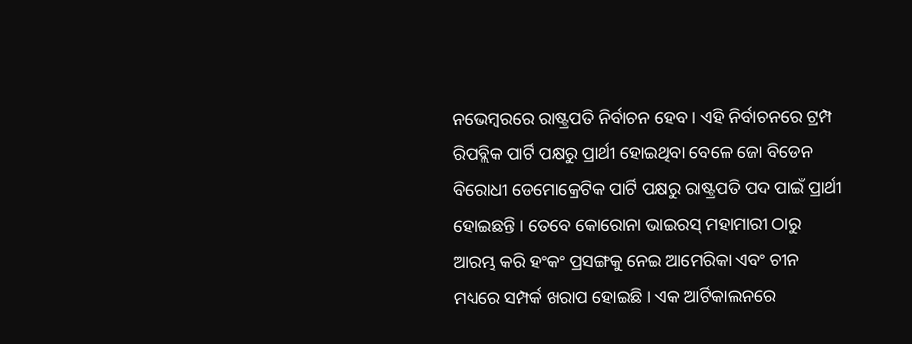ନଭେମ୍ବରରେ ରାଷ୍ଟ୍ରପତି ନିର୍ବାଚନ ହେବ । ଏହି ନିର୍ବାଚନରେ ଟ୍ରମ୍ପ ରିପବ୍ଲିକ ପାର୍ଟି ପକ୍ଷରୁ ପ୍ରାର୍ଥୀ ହୋଇଥିବା ବେଳେ ଜୋ ବିଡେନ ବିରୋଧୀ ଡେମୋକ୍ରେଟିକ ପାର୍ଟି ପକ୍ଷରୁ ରାଷ୍ଟ୍ରପତି ପଦ ପାଇଁ ପ୍ରାର୍ଥୀ ହୋଇଛନ୍ତି । ତେବେ କୋରୋନା ଭାଇରସ୍ ମହାମାରୀ ଠାରୁ ଆରମ୍ଭ କରି ହଂକଂ ପ୍ରସଙ୍ଗକୁ ନେଇ ଆମେରିକା ଏବଂ ଚୀନ ମଧ୍ୟରେ ସମ୍ପର୍କ ଖରାପ ହୋଇଛି । ଏକ ଆର୍ଟିକାଲନରେ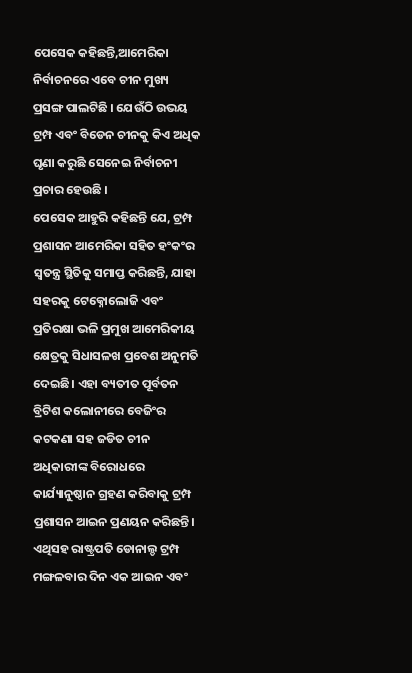ପେସେକ କହିଛନ୍ତି,ଆମେରିକା ନିର୍ବାଚନରେ ଏବେ ଚୀନ ମୁଖ୍ୟ ପ୍ରସଙ୍ଗ ପାଲଟିଛି । ଯେଉଁଠି ଉଭୟ ଟ୍ରମ୍ପ ଏବଂ ବିଡେନ ଚୀନକୁ କିଏ ଅଧିକ ଘୃଣା କରୁଛି ସେନେଇ ନିର୍ବାଚନୀ ପ୍ରଚାର ହେଉଛି ।
ପେସେକ ଆହୁରି କହିଛନ୍ତି ଯେ, ଟ୍ରମ୍ପ ପ୍ରଶାସନ ଆମେରିକା ସହିତ ହଂକଂର ସ୍ବତନ୍ତ୍ର ସ୍ଥିତିକୁ ସମାପ୍ତ କରିଛନ୍ତି, ଯାହା ସହରକୁ ଟେକ୍ନୋଲୋଜି ଏବଂ ପ୍ରତିରକ୍ଷା ଭଳି ପ୍ରମୁଖ ଆମେରିକୀୟ କ୍ଷେତ୍ରକୁ ସିଧାସଳଖ ପ୍ରବେଶ ଅନୁମତି ଦେଇଛି। ଏହା ବ୍ୟତୀତ ପୂର୍ବତନ ବ୍ରିଟିଶ କଲୋନୀରେ ବେଜିଂର କଟକଣା ସହ ଜଡିତ ଚୀନ ଅଧିକାରୀଙ୍କ ବିରୋଧରେ କାର୍ଯ୍ୟାନୁଷ୍ଠାନ ଗ୍ରହଣ କରିବାକୁ ଟ୍ରମ୍ପ ପ୍ରଶାସନ ଆଇନ ପ୍ରଣୟନ କରିଛନ୍ତି। ଏଥିସହ ରାଷ୍ଟ୍ରପତି ଡୋନାଲ୍ଡ ଟ୍ରମ୍ପ ମଙ୍ଗଳବାର ଦିନ ଏକ ଆଇନ ଏବଂ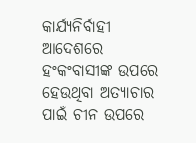କାର୍ଯ୍ୟନିର୍ବାହୀ ଆଦେଶରେ ହଂକଂବାସୀଙ୍କ ଉପରେ ହେଉଥିବା ଅତ୍ୟାଚାର ପାଇଁ ଚୀନ ଉପରେ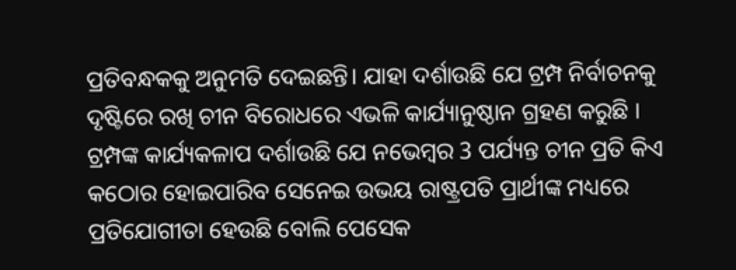ପ୍ରତିବନ୍ଧକକୁ ଅନୁମତି ଦେଇଛନ୍ତି। ଯାହା ଦର୍ଶାଉଛି ଯେ ଟ୍ରମ୍ପ ନିର୍ବାଚନକୁ ଦୃଷ୍ଟିରେ ରଖି ଚୀନ ବିରୋଧରେ ଏଭଳି କାର୍ଯ୍ୟାନୁଷ୍ଠାନ ଗ୍ରହଣ କରୁଛି ।
ଟ୍ରମ୍ପଙ୍କ କାର୍ଯ୍ୟକଳାପ ଦର୍ଶାଉଛି ଯେ ନଭେମ୍ବର 3 ପର୍ଯ୍ୟନ୍ତ ଚୀନ ପ୍ରତି କିଏ କଠୋର ହୋଇପାରିବ ସେନେଇ ଉଭୟ ରାଷ୍ଟ୍ରପତି ପ୍ରାର୍ଥୀଙ୍କ ମଧ୍ୟରେ ପ୍ରତିଯୋଗୀତା ହେଉଛି ବୋଲି ପେସେକ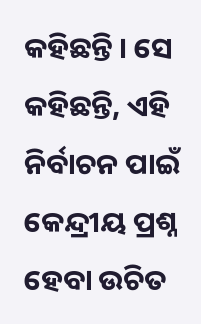କହିଛନ୍ତି । ସେ କହିଛନ୍ତି, ଏହି ନିର୍ବାଚନ ପାଇଁ କେନ୍ଦ୍ରୀୟ ପ୍ରଶ୍ନ ହେବା ଉଚିତ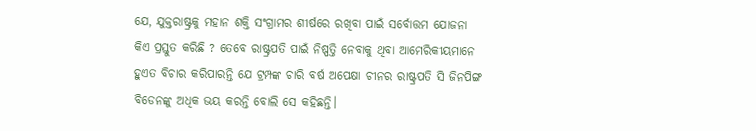ଯେ, ଯୁକ୍ତରାଷ୍ଟ୍ରକୁ ମହାନ ଶକ୍ତି ସଂଗ୍ରାମର ଶୀର୍ଷରେ ରଖିବା ପାଇଁ ସର୍ବୋତ୍ତମ ଯୋଜନା କିଏ ପ୍ରସ୍ତୁତ କରିଛି ? ତେବେ ରାଷ୍ଟ୍ରପତି ପାଇଁ ନିଷ୍ପତ୍ତି ନେବାକୁ ଥିବା ଆମେରିକୀୟମାନେ ହୁଏତ ବିଚାର କରିପାରନ୍ତି ଯେ ଟ୍ରମ୍ପଙ୍କ ଚାରି ବର୍ଷ ଅପେକ୍ଷା ଚୀନର ରାଷ୍ଟ୍ରପତି ସି ଜିନପିଙ୍ଗ ବିଡେନଙ୍କୁ ଅଧିକ ଭୟ କରନ୍ତି ବୋଲି ସେ କହିଛନ୍ତି।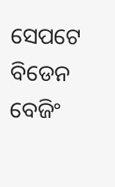ସେପଟେ ବିଡେନ ବେଜିଂ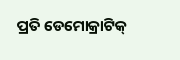ପ୍ରତି ଡେମୋକ୍ରାଟିକ୍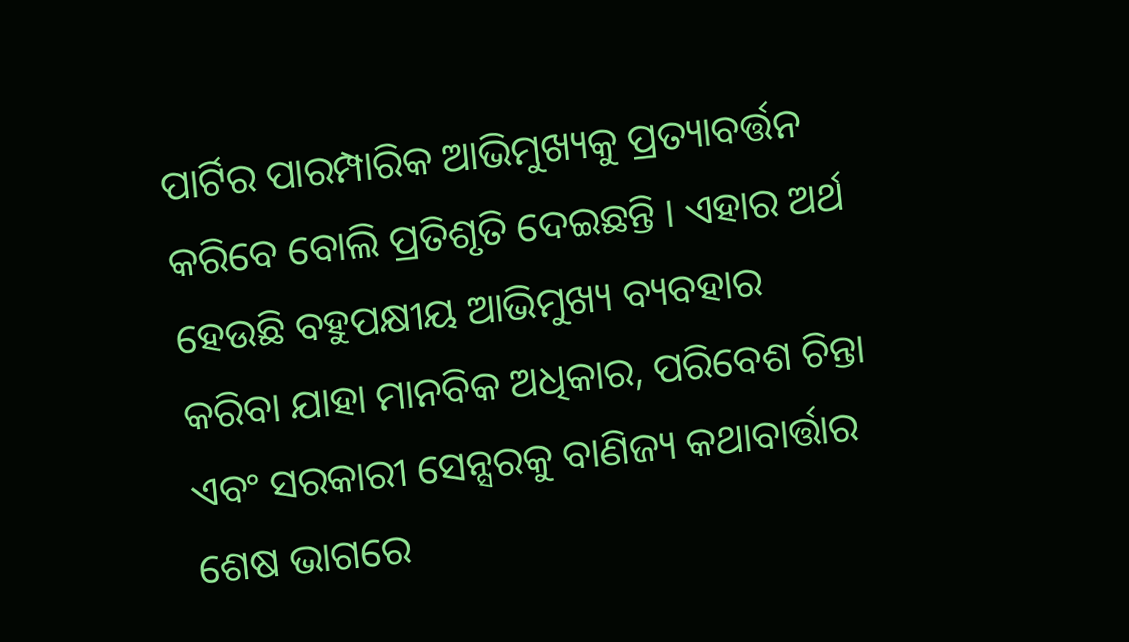ପାର୍ଟିର ପାରମ୍ପାରିକ ଆଭିମୁଖ୍ୟକୁ ପ୍ରତ୍ୟାବର୍ତ୍ତନ କରିବେ ବୋଲି ପ୍ରତିଶୃତି ଦେଇଛନ୍ତି । ଏହାର ଅର୍ଥ ହେଉଛି ବହୁପକ୍ଷୀୟ ଆଭିମୁଖ୍ୟ ବ୍ୟବହାର କରିବା ଯାହା ମାନବିକ ଅଧିକାର, ପରିବେଶ ଚିନ୍ତା ଏବଂ ସରକାରୀ ସେନ୍ସରକୁ ବାଣିଜ୍ୟ କଥାବାର୍ତ୍ତାର ଶେଷ ଭାଗରେ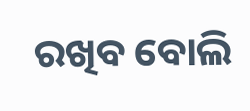ରଖିବ ବୋଲି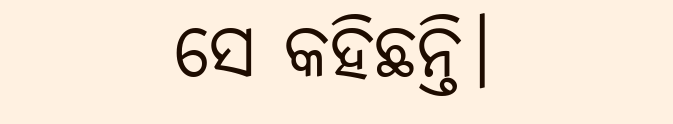ସେ କହିଛନ୍ତି।